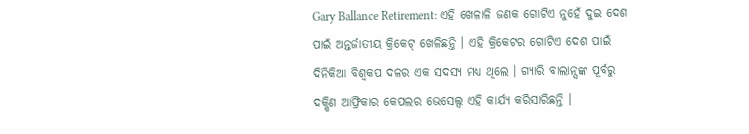Gary Ballance Retirement: ଏହି ଖେଳାଳି ଜଣକ ଗୋଟିଏ ନୁହେଁ ଦୁଇ ଦେଶ ପାଇଁ ଅନ୍ତର୍ଜାତୀୟ କ୍ରିକେଟ୍ ଖେଳିଛନ୍ତି । ଏହି କ୍ରିକେଟର ଗୋଟିଏ ଦେଶ ପାଇଁ ଦିନିକିଆ ବିଶ୍ୱକପ ଦଳର ଏକ ସଦସ୍ୟ ମଧ୍ୟ ଥିଲେ । ଗ୍ୟାରି ବାଲାନ୍ସଙ୍କ ପୂର୍ବରୁ ଦକ୍ଷିଣ ଆଫ୍ରିକାର କେପଲର ଭେସେଲ୍ସ ଏହି କାର୍ଯ୍ୟ କରିସାରିଛନ୍ତି ।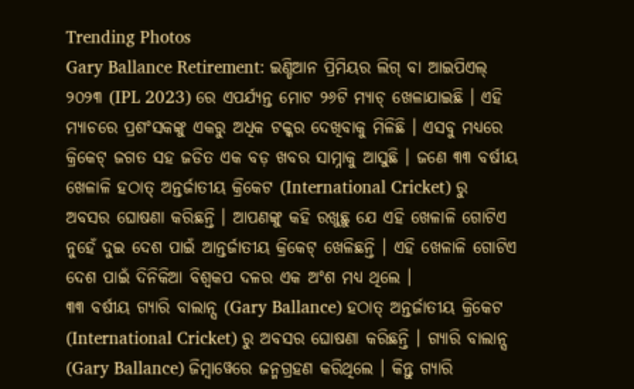Trending Photos
Gary Ballance Retirement: ଇଣ୍ଡିଆନ ପ୍ରିମିୟର ଲିଗ୍ ବା ଆଇପିଏଲ୍ ୨୦୨୩ (IPL 2023) ରେ ଏପର୍ଯ୍ୟନ୍ତ ମୋଟ ୨୬ଟି ମ୍ୟାଚ୍ ଖେଳାଯାଇଛି । ଏହି ମ୍ୟାଚରେ ପ୍ରଶଂସକଙ୍କୁ ଏକରୁ ଅଧିକ ଟକ୍କର ଦେଖିବାକୁ ମିଳିଛି । ଏସବୁ ମଧ୍ୟରେ କ୍ରିକେଟ୍ ଜଗତ ସହ ଜଡିତ ଏକ ବଡ଼ ଖବର ସାମ୍ନାକୁ ଆସୁଛି । ଜଣେ ୩୩ ବର୍ଷୀୟ ଖେଳାଳି ହଠାତ୍ ଅନ୍ତର୍ଜାତୀୟ କ୍ରିକେଟ (International Cricket) ରୁ ଅବସର ଘୋଷଣା କରିଛନ୍ତି । ଆପଣଙ୍କୁ କହି ରଖୁଛୁ ଯେ ଏହି ଖେଳାଳି ଗୋଟିଏ ନୁହେଁ ଦୁଇ ଦେଶ ପାଇଁ ଆନ୍ତର୍ଜାତୀୟ କ୍ରିକେଟ୍ ଖେଳିଛନ୍ତି । ଏହି ଖେଳାଳି ଗୋଟିଏ ଦେଶ ପାଇଁ ଦିନିକିଆ ବିଶ୍ୱକପ ଦଳର ଏକ ଅଂଶ ମଧ୍ୟ ଥିଲେ ।
୩୩ ବର୍ଷୀୟ ଗ୍ୟାରି ବାଲାନ୍ସ (Gary Ballance) ହଠାତ୍ ଅନ୍ତର୍ଜାତୀୟ କ୍ରିକେଟ (International Cricket) ରୁ ଅବସର ଘୋଷଣା କରିଛନ୍ତି । ଗ୍ୟାରି ବାଲାନ୍ସ (Gary Ballance) ଜିମ୍ବାୱେରେ ଜନ୍ମଗ୍ରହଣ କରିଥିଲେ । କିନ୍ତୁ ଗ୍ୟାରି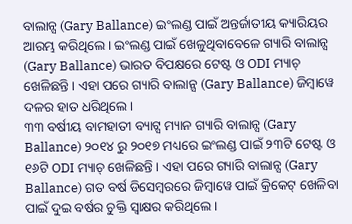ବାଲାନ୍ସ (Gary Ballance) ଇଂଲଣ୍ଡ ପାଇଁ ଅନ୍ତର୍ଜାତୀୟ କ୍ୟାରିୟର ଆରମ୍ଭ କରିଥିଲେ । ଇଂଲଣ୍ଡ ପାଇଁ ଖେଳୁଥିବାବେଳେ ଗ୍ୟାରି ବାଲାନ୍ସ (Gary Ballance) ଭାରତ ବିପକ୍ଷରେ ଟେଷ୍ଟ ଓ ODI ମ୍ୟାଚ୍ ଖେଳିଛନ୍ତି । ଏହା ପରେ ଗ୍ୟାରି ବାଲାନ୍ସ (Gary Ballance) ଜିମ୍ବାୱେ ଦଳର ହାତ ଧରିଥିଲେ ।
୩୩ ବର୍ଷୀୟ ବାମହାତୀ ବ୍ୟାଟ୍ସ ମ୍ୟାନ ଗ୍ୟାରି ବାଲାନ୍ସ (Gary Ballance) ୨୦୧୪ ରୁ ୨୦୧୭ ମଧ୍ୟରେ ଇଂଲଣ୍ଡ ପାଇଁ ୨୩ଟି ଟେଷ୍ଟ ଓ ୧୬ଟି ODI ମ୍ୟାଚ୍ ଖେଳିଛନ୍ତି । ଏହା ପରେ ଗ୍ୟାରି ବାଲାନ୍ସ (Gary Ballance) ଗତ ବର୍ଷ ଡିସେମ୍ବରରେ ଜିମ୍ବାୱେ ପାଇଁ କ୍ରିକେଟ୍ ଖେଳିବା ପାଇଁ ଦୁଇ ବର୍ଷର ଚୁକ୍ତି ସ୍ୱାକ୍ଷର କରିଥିଲେ ।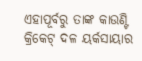ଏହାପୂର୍ବରୁ ତାଙ୍କ କାଉଣ୍ଟି କ୍ରିକେଟ୍ ଦଳ ୟର୍କସାୟାର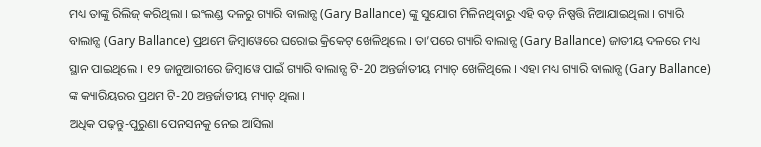ମଧ୍ୟ ତାଙ୍କୁ ରିଲିଜ୍ କରିଥିଲା । ଇଂଲଣ୍ଡ ଦଳରୁ ଗ୍ୟାରି ବାଲାନ୍ସ (Gary Ballance) ଙ୍କୁ ସୁଯୋଗ ମିଳିନଥିବାରୁ ଏହି ବଡ଼ ନିଷ୍ପତ୍ତି ନିଆଯାଇଥିଲା । ଗ୍ୟାରି ବାଲାନ୍ସ (Gary Ballance) ପ୍ରଥମେ ଜିମ୍ବାୱେରେ ଘରୋଇ କ୍ରିକେଟ୍ ଖେଳିଥିଲେ । ତା’ପରେ ଗ୍ୟାରି ବାଲାନ୍ସ (Gary Ballance) ଜାତୀୟ ଦଳରେ ମଧ୍ୟ ସ୍ଥାନ ପାଇଥିଲେ । ୧୨ ଜାନୁଆରୀରେ ଜିମ୍ବାୱେ ପାଇଁ ଗ୍ୟାରି ବାଲାନ୍ସ ଟି-20 ଅନ୍ତର୍ଜାତୀୟ ମ୍ୟାଚ୍ ଖେଳିଥିଲେ । ଏହା ମଧ୍ୟ ଗ୍ୟାରି ବାଲାନ୍ସ (Gary Ballance) ଙ୍କ କ୍ୟାରିୟରର ପ୍ରଥମ ଟି-20 ଅନ୍ତର୍ଜାତୀୟ ମ୍ୟାଚ୍ ଥିଲା ।
ଅଧିକ ପଢ଼ନ୍ତୁ-ପୁରୁଣା ପେନସନକୁ ନେଇ ଆସିଲା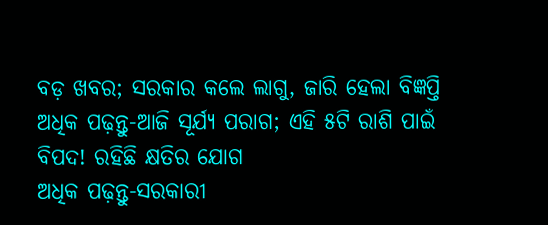ବଡ଼ ଖବର; ସରକାର କଲେ ଲାଗୁ, ଜାରି ହେଲା ବିଜ୍ଞପ୍ତି
ଅଧିକ ପଢ଼ନ୍ତୁ-ଆଜି ସୂର୍ଯ୍ୟ ପରାଗ; ଏହି ୫ଟି ରାଶି ପାଇଁ ବିପଦ! ରହିଛି କ୍ଷତିର ଯୋଗ
ଅଧିକ ପଢ଼ନ୍ତୁ-ସରକାରୀ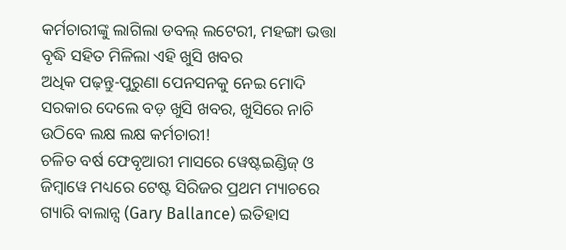କର୍ମଚାରୀଙ୍କୁ ଲାଗିଲା ଡବଲ୍ ଲଟେରୀ, ମହଙ୍ଗା ଭତ୍ତା ବୃଦ୍ଧି ସହିତ ମିଳିଲା ଏହି ଖୁସି ଖବର
ଅଧିକ ପଢ଼ନ୍ତୁ-ପୁରୁଣା ପେନସନକୁ ନେଇ ମୋଦି ସରକାର ଦେଲେ ବଡ଼ ଖୁସି ଖବର, ଖୁସିରେ ନାଚି ଉଠିବେ ଲକ୍ଷ ଲକ୍ଷ କର୍ମଚାରୀ!
ଚଳିତ ବର୍ଷ ଫେବୃଆରୀ ମାସରେ ୱେଷ୍ଟଇଣ୍ଡିଜ୍ ଓ ଜିମ୍ବାୱେ ମଧ୍ୟରେ ଟେଷ୍ଟ ସିରିଜର ପ୍ରଥମ ମ୍ୟାଚରେ ଗ୍ୟାରି ବାଲାନ୍ସ (Gary Ballance) ଇତିହାସ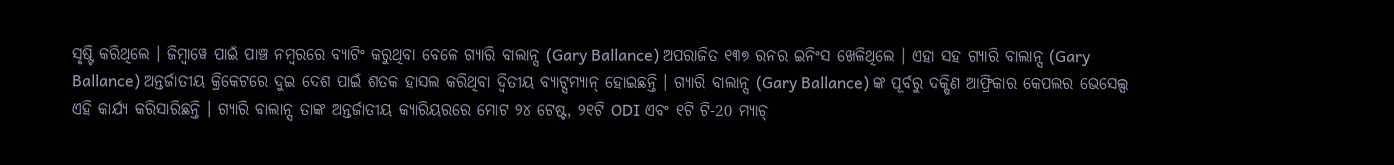ସୃଷ୍ଟି କରିଥିଲେ । ଜିମ୍ବାୱେ ପାଇଁ ପାଞ୍ଚ ନମ୍ବରରେ ବ୍ୟାଟିଂ କରୁଥିବା ବେଳେ ଗ୍ୟାରି ବାଲାନ୍ସ (Gary Ballance) ଅପରାଜିତ ୧୩୭ ରନର ଇନିଂସ ଖେଳିଥିଲେ । ଏହା ସହ ଗ୍ୟାରି ବାଲାନ୍ସ (Gary Ballance) ଅନ୍ତର୍ଜାତୀୟ କ୍ରିକେଟରେ ଦୁଇ ଦେଶ ପାଇଁ ଶତକ ହାସଲ କରିଥିବା ଦ୍ୱିତୀୟ ବ୍ୟାଟ୍ସମ୍ୟାନ୍ ହୋଇଛନ୍ତି । ଗ୍ୟାରି ବାଲାନ୍ସ (Gary Ballance) ଙ୍କ ପୂର୍ବରୁ ଦକ୍ଷିଣ ଆଫ୍ରିକାର କେପଲର ଭେସେଲ୍ସ ଏହି କାର୍ଯ୍ୟ କରିସାରିଛନ୍ତି । ଗ୍ୟାରି ବାଲାନ୍ସ ତାଙ୍କ ଅନ୍ତର୍ଜାତୀୟ କ୍ୟାରିୟରରେ ମୋଟ ୨୪ ଟେଷ୍ଟ, ୨୧ଟି ODI ଏବଂ ୧ଟି ଟି-20 ମ୍ୟାଚ୍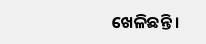ଖେଳିଛନ୍ତି ।